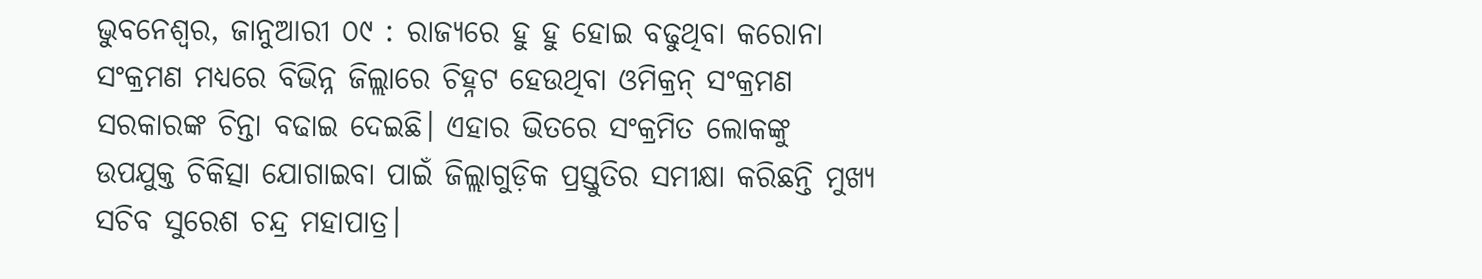ଭୁବନେଶ୍ୱର, ଜାନୁଆରୀ ୦୯ : ରାଜ୍ୟରେ ହୁ ହୁ ହୋଇ ବଢୁଥିବା କରୋନା ସଂକ୍ରମଣ ମଧ୍ୟରେ ବିଭିନ୍ନ ଜିଲ୍ଲାରେ ଚିହ୍ନଟ ହେଉଥିବା ଓମିକ୍ରନ୍ ସଂକ୍ରମଣ ସରକାରଙ୍କ ଚିନ୍ତା ବଢାଇ ଦେଇଛି। ଏହାର ଭିତରେ ସଂକ୍ରମିତ ଲୋକଙ୍କୁ ଉପଯୁକ୍ତ ଚିକିତ୍ସା ଯୋଗାଇବା ପାଇଁ ଜିଲ୍ଲାଗୁଡ଼ିକ ପ୍ରସ୍ତୁତିର ସମୀକ୍ଷା କରିଛନ୍ତି ମୁଖ୍ୟ ସଚିବ ସୁରେଶ ଚନ୍ଦ୍ର ମହାପାତ୍ର।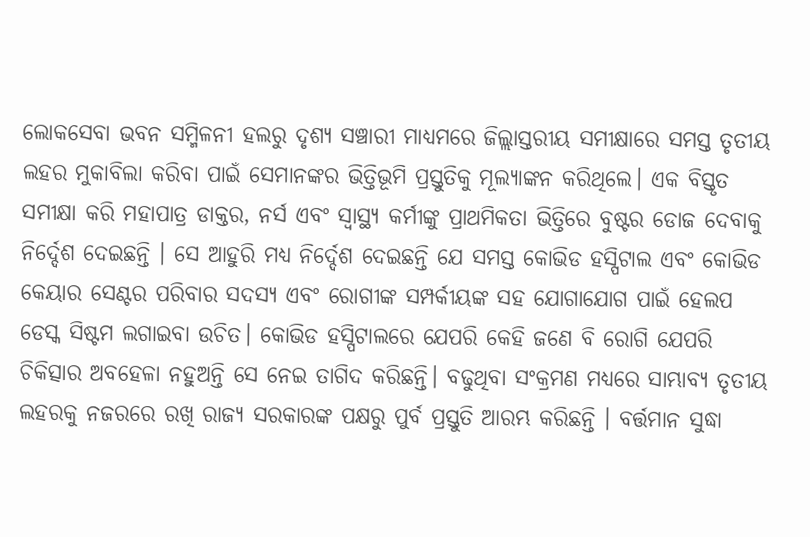ଲୋକସେବା ଭବନ ସମ୍ମିଳନୀ ହଲରୁ ଦୃଶ୍ୟ ସଞ୍ଚାରୀ ମାଧ୍ୟମରେ ଜିଲ୍ଲାସ୍ତରୀୟ ସମୀକ୍ଷାରେ ସମସ୍ତ ତୃତୀୟ ଲହର ମୁକାବିଲା କରିବା ପାଇଁ ସେମାନଙ୍କର ଭିତ୍ତିଭୂମି ପ୍ରସ୍ତୁତିକୁ ମୂଲ୍ୟାଙ୍କନ କରିଥିଲେ। ଏକ ବିସ୍ତୃତ ସମୀକ୍ଷା କରି ମହାପାତ୍ର ଡାକ୍ତର, ନର୍ସ ଏବଂ ସ୍ୱାସ୍ଥ୍ୟ କର୍ମୀଙ୍କୁ ପ୍ରାଥମିକତା ଭିତ୍ତିରେ ବୁଷ୍ଟର ଡୋଜ ଦେବାକୁ ନିର୍ଦ୍ଦେଶ ଦେଇଛନ୍ତି । ସେ ଆହୁରି ମଧ୍ୟ ନିର୍ଦ୍ଦେଶ ଦେଇଛନ୍ତି ଯେ ସମସ୍ତ କୋଭିଡ ହସ୍ପିଟାଲ ଏବଂ କୋଭିଡ କେୟାର ସେଣ୍ଟର ପରିବାର ସଦସ୍ୟ ଏବଂ ରୋଗୀଙ୍କ ସମ୍ପର୍କୀୟଙ୍କ ସହ ଯୋଗାଯୋଗ ପାଇଁ ହେଲପ ଡେସ୍କ ସିଷ୍ଟମ ଲଗାଇବା ଉଚିତ। କୋଭିଡ ହସ୍ପିଟାଲରେ ଯେପରି କେହି ଜଣେ ବି ରୋଗି ଯେପରି ଚିକିତ୍ସାର ଅବହେଳା ନହୁଅନ୍ତି ସେ ନେଇ ତାଗିଦ କରିଛନ୍ତି। ବଢୁଥିବା ସଂକ୍ରମଣ ମଧ୍ୟରେ ସାମ୍ଭାବ୍ୟ ତୃତୀୟ ଲହରକୁ ନଜରରେ ରଖି ରାଜ୍ୟ ସରକାରଙ୍କ ପକ୍ଷରୁ ପୁର୍ବ ପ୍ରସ୍ତୁତି ଆରମ୍ଭ କରିଛନ୍ତି । ବର୍ତ୍ତମାନ ସୁଦ୍ଧା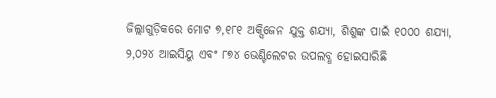ଜିଲ୍ଲାଗୁଡ଼ିକରେ ମୋଟ ୭,୧୮୧ ଅକ୍ସିଜେନ ଯୁକ୍ତ ଶଯ୍ୟା, ଶିଶୁଙ୍କ ପାଇଁ ୧୦୦୦ ଶଯ୍ୟା, ୨,୦୨୪ ଆଇସିୟୁ ଏବଂ ୮୭୪ ଭେଣ୍ଟିଲେଟର ଉପଲବ୍ଧ ହୋଇସାରିଛି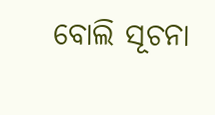ବୋଲି ସୂଚନା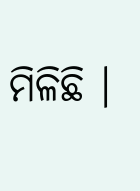ମିଳିଛି ।